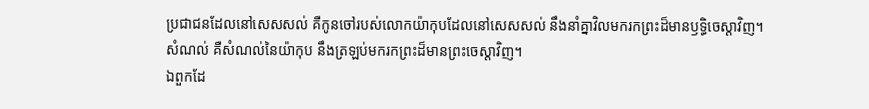ប្រជាជនដែលនៅសេសសល់ គឺកូនចៅរបស់លោកយ៉ាកុបដែលនៅសេសសល់ នឹងនាំគ្នាវិលមករកព្រះដ៏មានឫទ្ធិចេស្ដាវិញ។
សំណល់ គឺសំណល់នៃយ៉ាកុប នឹងត្រឡប់មករកព្រះដ៏មានព្រះចេស្ដាវិញ។
ឯពួកដែ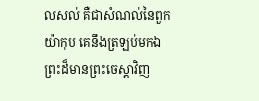លសល់ គឺជាសំណល់នៃពួកយ៉ាកុប គេនឹងត្រឡប់មកឯព្រះដ៏មានព្រះចេស្តាវិញ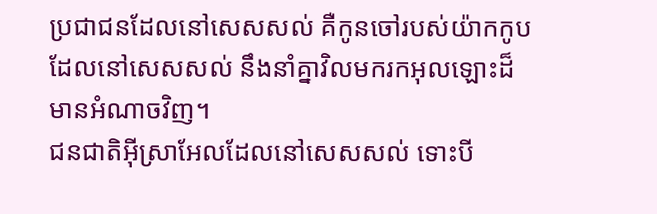ប្រជាជនដែលនៅសេសសល់ គឺកូនចៅរបស់យ៉ាកកូបដែលនៅសេសសល់ នឹងនាំគ្នាវិលមករកអុលឡោះដ៏មានអំណាចវិញ។
ជនជាតិអ៊ីស្រាអែលដែលនៅសេសសល់ ទោះបី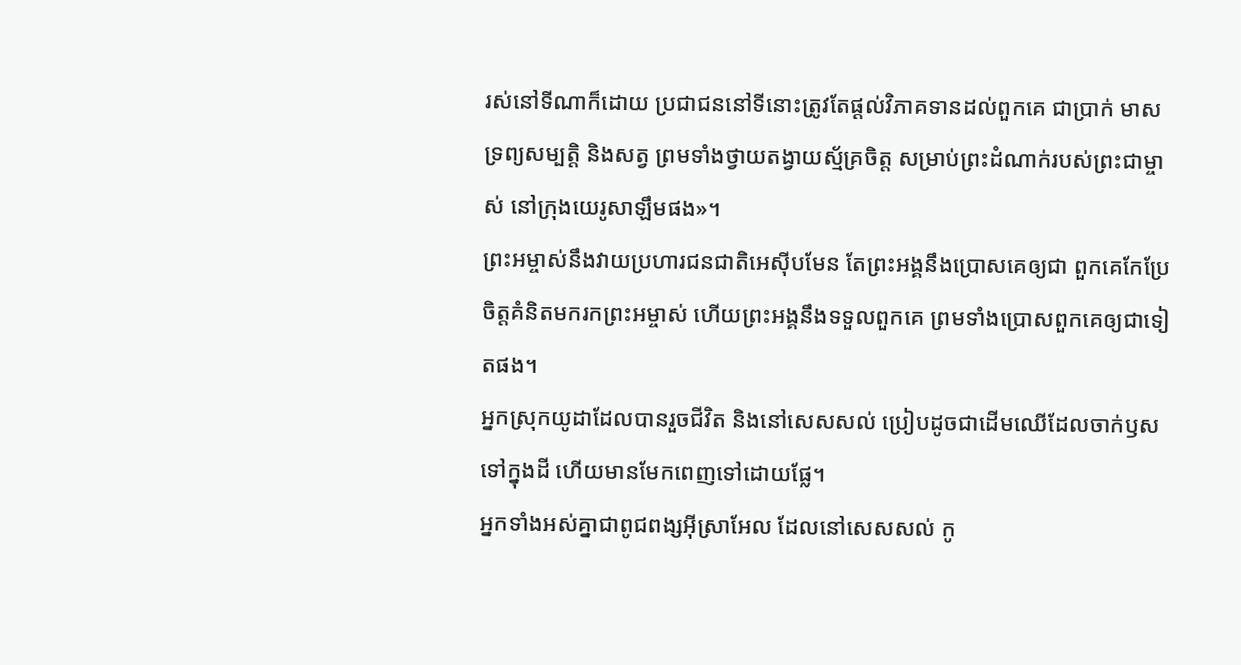រស់នៅទីណាក៏ដោយ ប្រជាជននៅទីនោះត្រូវតែផ្ដល់វិភាគទានដល់ពួកគេ ជាប្រាក់ មាស ទ្រព្យសម្បត្តិ និងសត្វ ព្រមទាំងថ្វាយតង្វាយស្ម័គ្រចិត្ត សម្រាប់ព្រះដំណាក់របស់ព្រះជាម្ចាស់ នៅក្រុងយេរូសាឡឹមផង»។
ព្រះអម្ចាស់នឹងវាយប្រហារជនជាតិអេស៊ីបមែន តែព្រះអង្គនឹងប្រោសគេឲ្យជា ពួកគេកែប្រែចិត្តគំនិតមករកព្រះអម្ចាស់ ហើយព្រះអង្គនឹងទទួលពួកគេ ព្រមទាំងប្រោសពួកគេឲ្យជាទៀតផង។
អ្នកស្រុកយូដាដែលបានរួចជីវិត និងនៅសេសសល់ ប្រៀបដូចជាដើមឈើដែលចាក់ឫសទៅក្នុងដី ហើយមានមែកពេញទៅដោយផ្លែ។
អ្នកទាំងអស់គ្នាជាពូជពង្សអ៊ីស្រាអែល ដែលនៅសេសសល់ កូ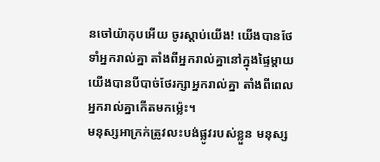នចៅយ៉ាកុបអើយ ចូរស្ដាប់យើង! យើងបានថែទាំអ្នករាល់គ្នា តាំងពីអ្នករាល់គ្នានៅក្នុងផ្ទៃម្ដាយ យើងបានបីបាច់ថែរក្សាអ្នករាល់គ្នា តាំងពីពេលអ្នករាល់គ្នាកើតមកម៉្លេះ។
មនុស្សអាក្រក់ត្រូវលះបង់ផ្លូវរបស់ខ្លួន មនុស្ស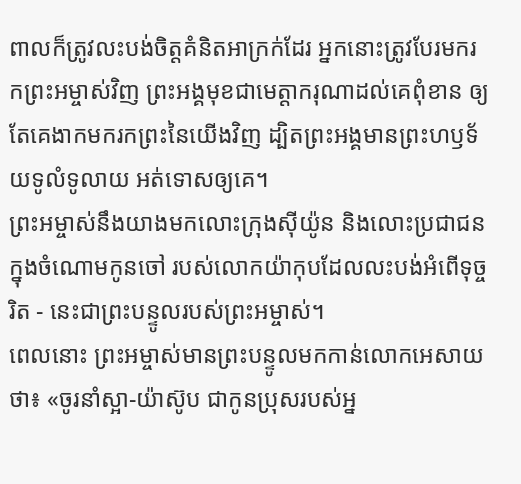ពាលក៏ត្រូវលះបង់ចិត្តគំនិតអាក្រក់ដែរ អ្នកនោះត្រូវបែរមករកព្រះអម្ចាស់វិញ ព្រះអង្គមុខជាមេត្តាករុណាដល់គេពុំខាន ឲ្យតែគេងាកមករកព្រះនៃយើងវិញ ដ្បិតព្រះអង្គមានព្រះហឫទ័យទូលំទូលាយ អត់ទោសឲ្យគេ។
ព្រះអម្ចាស់នឹងយាងមកលោះក្រុងស៊ីយ៉ូន និងលោះប្រជាជនក្នុងចំណោមកូនចៅ របស់លោកយ៉ាកុបដែលលះបង់អំពើទុច្ចរិត - នេះជាព្រះបន្ទូលរបស់ព្រះអម្ចាស់។
ពេលនោះ ព្រះអម្ចាស់មានព្រះបន្ទូលមកកាន់លោកអេសាយថា៖ «ចូរនាំស្អា-យ៉ាស៊ូប ជាកូនប្រុសរបស់អ្ន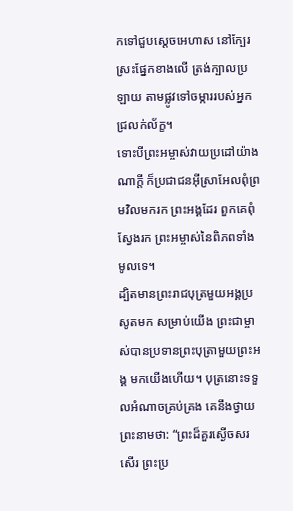កទៅជួបស្ដេចអេហាស នៅក្បែរស្រះផ្នែកខាងលើ ត្រង់ក្បាលប្រឡាយ តាមផ្លូវទៅចម្ការរបស់អ្នកជ្រលក់ល័ក្ខ។
ទោះបីព្រះអម្ចាស់វាយប្រដៅយ៉ាងណាក្ដី ក៏ប្រជាជនអ៊ីស្រាអែលពុំព្រមវិលមករក ព្រះអង្គដែរ ពួកគេពុំស្វែងរក ព្រះអម្ចាស់នៃពិភពទាំងមូលទេ។
ដ្បិតមានព្រះរាជបុត្រមួយអង្គប្រសូតមក សម្រាប់យើង ព្រះជាម្ចាស់បានប្រទានព្រះបុត្រាមួយព្រះអង្គ មកយើងហើយ។ បុត្រនោះទទួលអំណាចគ្រប់គ្រង គេនឹងថ្វាយព្រះនាមថា: “ព្រះដ៏គួរស្ងើចសរសើរ ព្រះប្រ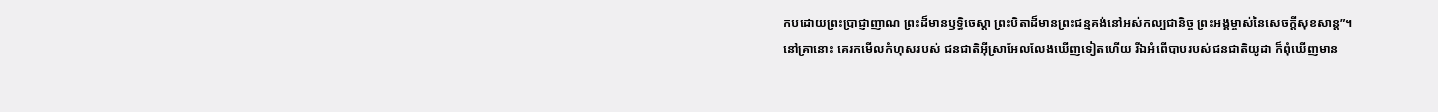កបដោយព្រះប្រាជ្ញាញាណ ព្រះដ៏មានឫទ្ធិចេស្ដា ព្រះបិតាដ៏មានព្រះជន្មគង់នៅអស់កល្បជានិច្ច ព្រះអង្គម្ចាស់នៃសេចក្ដីសុខសាន្ត”។
នៅគ្រានោះ គេរកមើលកំហុសរបស់ ជនជាតិអ៊ីស្រាអែលលែងឃើញទៀតហើយ រីឯអំពើបាបរបស់ជនជាតិយូដា ក៏ពុំឃើញមាន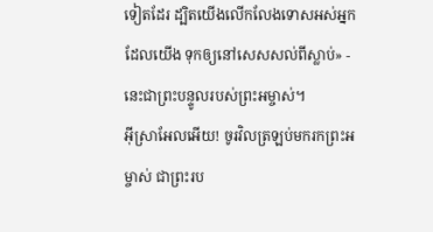ទៀតដែរ ដ្បិតយើងលើកលែងទោសអស់អ្នកដែលយើង ទុកឲ្យនៅសេសសល់ពីស្លាប់» - នេះជាព្រះបន្ទូលរបស់ព្រះអម្ចាស់។
អ៊ីស្រាអែលអើយ! ចូរវិលត្រឡប់មករកព្រះអម្ចាស់ ជាព្រះរប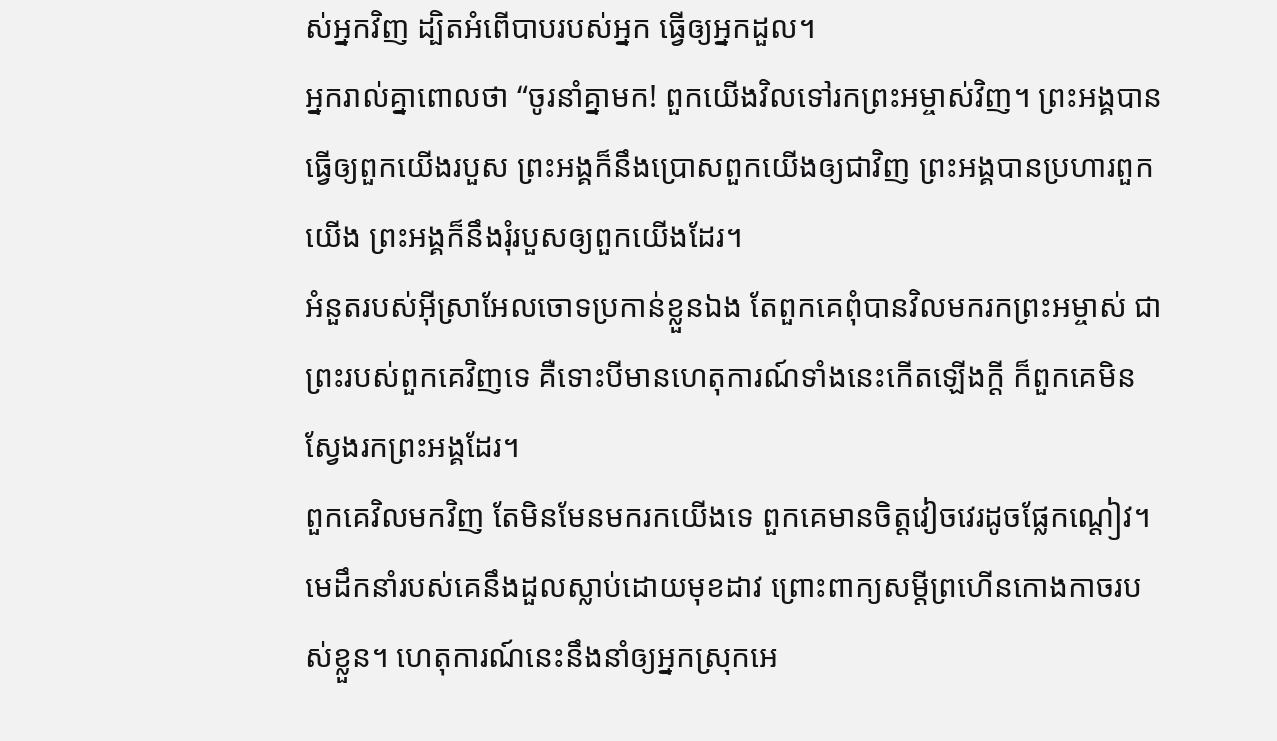ស់អ្នកវិញ ដ្បិតអំពើបាបរបស់អ្នក ធ្វើឲ្យអ្នកដួល។
អ្នករាល់គ្នាពោលថា “ចូរនាំគ្នាមក! ពួកយើងវិលទៅរកព្រះអម្ចាស់វិញ។ ព្រះអង្គបានធ្វើឲ្យពួកយើងរបួស ព្រះអង្គក៏នឹងប្រោសពួកយើងឲ្យជាវិញ ព្រះអង្គបានប្រហារពួកយើង ព្រះអង្គក៏នឹងរុំរបួសឲ្យពួកយើងដែរ។
អំនួតរបស់អ៊ីស្រាអែលចោទប្រកាន់ខ្លួនឯង តែពួកគេពុំបានវិលមករកព្រះអម្ចាស់ ជាព្រះរបស់ពួកគេវិញទេ គឺទោះបីមានហេតុការណ៍ទាំងនេះកើតឡើងក្ដី ក៏ពួកគេមិនស្វែងរកព្រះអង្គដែរ។
ពួកគេវិលមកវិញ តែមិនមែនមករកយើងទេ ពួកគេមានចិត្តវៀចវេរដូចផ្លែកណ្ដៀវ។ មេដឹកនាំរបស់គេនឹងដួលស្លាប់ដោយមុខដាវ ព្រោះពាក្យសម្ដីព្រហើនកោងកាចរបស់ខ្លួន។ ហេតុការណ៍នេះនឹងនាំឲ្យអ្នកស្រុកអេ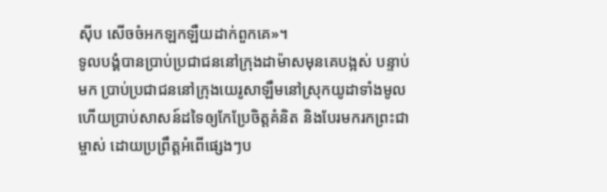ស៊ីប សើចចំអកឡកឡឺយដាក់ពួកគេ»។
ទូលបង្គំបានប្រាប់ប្រជាជននៅក្រុងដាម៉ាសមុនគេបង្អស់ បន្ទាប់មក ប្រាប់ប្រជាជននៅក្រុងយេរូសាឡឹមនៅស្រុកយូដាទាំងមូល ហើយប្រាប់សាសន៍ដទៃឲ្យកែប្រែចិត្តគំនិត និងបែរមករកព្រះជាម្ចាស់ ដោយប្រព្រឹត្តអំពើផ្សេងៗប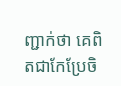ញ្ជាក់ថា គេពិតជាកែប្រែចិ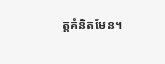ត្តគំនិតមែន។